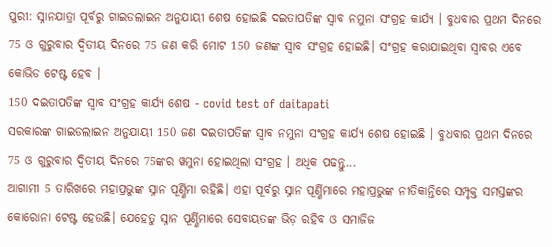ପୁରୀ: ସ୍ନାନଯାତ୍ରା ପୂର୍ବରୁ ଗାଇଡଲାଇନ ଅନୁଯାୟୀ ଶେଷ ହୋଇଛି ଦଇତାପତିଙ୍କ ସ୍ବାବ ନମୁନା ସଂଗ୍ରହ କାର୍ଯ୍ୟ । ବୁଧବାର ପ୍ରଥମ ଦିନରେ 75 ଓ ଗୁରୁବାର ଦ୍ବିତୀୟ ଦିନରେ 75 ଜଣ କରି ମୋଟ 150 ଜଣଙ୍କ ସ୍ବାବ ସଂଗ୍ରହ ହୋଇଛି। ସଂଗ୍ରହ କରାଯାଇଥିବା ସ୍ବାବର ଏବେ କୋଭିଡ ଟେଷ୍ଟ ହେବ ।
150 ଦଇତାପତିଙ୍କ ସ୍ୱାବ ସଂଗ୍ରହ କାର୍ଯ୍ୟ ଶେଷ - covid test of daitapati
ସରକାରଙ୍କ ଗାଇଡଲାଇନ ଅନୁଯାୟୀ 150 ଜଣ ଦଇତାପତିଙ୍କ ସ୍ବାବ ନମୁନା ସଂଗ୍ରହ କାର୍ଯ୍ୟ ଶେଷ ହୋଇଛି । ବୁଧବାର ପ୍ରଥମ ଦିନରେ 75 ଓ ଗୁରୁବାର ଦ୍ବିତୀୟ ଦିନରେ 75ଙ୍କର ୱମୁନା ହୋଇଥିଲା ସଂଗ୍ରହ । ଅଧିକ ପଢନ୍ତୁ...
ଆଗାମୀ 5 ତାରିଖରେ ମହାପ୍ରଭୁଙ୍କ ସ୍ନାନ ପୂର୍ଣ୍ଣିମା ରହିଛି। ଏହା ପୂର୍ବରୁ ସ୍ନାନ ପୂର୍ଣ୍ଣିମାରେ ମହାପ୍ରଭୁଙ୍କ ନୀତିକାନ୍ତିରେ ସମ୍ପୃକ୍ତ ସମସ୍ତଙ୍କର କୋରୋନା ଟେଷ୍ଟ ହେଉଛି। ଯେହେତୁ ସ୍ନାନ ପୂର୍ଣ୍ଣିମାରେ ସେବାୟତଙ୍କ ଭିଡ଼ ରହିବ ଓ ସମାଜିଜ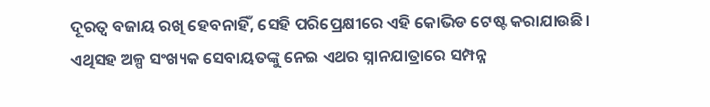ଦୂରତ୍ବ ବଜାୟ ରଖି ହେବନାହିଁ, ସେହି ପରିପ୍ରେକ୍ଷୀରେ ଏହି କୋଭିଡ ଟେଷ୍ଟ କରାଯାଉଛି। ଏଥିସହ ଅଳ୍ପ ସଂଖ୍ୟକ ସେବାୟତଙ୍କୁ ନେଇ ଏଥର ସ୍ନାନଯାତ୍ରାରେ ସମ୍ପନ୍ନ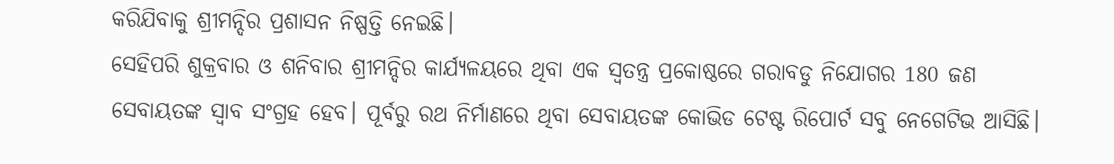କରିଯିବାକୁ ଶ୍ରୀମନ୍ଦିର ପ୍ରଶାସନ ନିଷ୍ପତ୍ତି ନେଇଛି।
ସେହିପରି ଶୁକ୍ରବାର ଓ ଶନିବାର ଶ୍ରୀମନ୍ଦିର କାର୍ଯ୍ୟଳୟରେ ଥିବା ଏକ ସ୍ବତନ୍ତ୍ର ପ୍ରକୋଷ୍ଠରେ ଗରାବଡୁ ନିଯୋଗର 180 ଜଣ ସେବାୟତଙ୍କ ସ୍ବାବ ସଂଗ୍ରହ ହେବ। ପୂର୍ବରୁ ରଥ ନିର୍ମାଣରେ ଥିବା ସେବାୟତଙ୍କ କୋଭିଡ ଟେଷ୍ଟ ରିପୋର୍ଟ ସବୁ ନେଗେଟିଭ ଆସିଛି।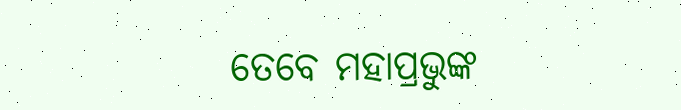ତେବେ ମହାପ୍ରଭୁଙ୍କ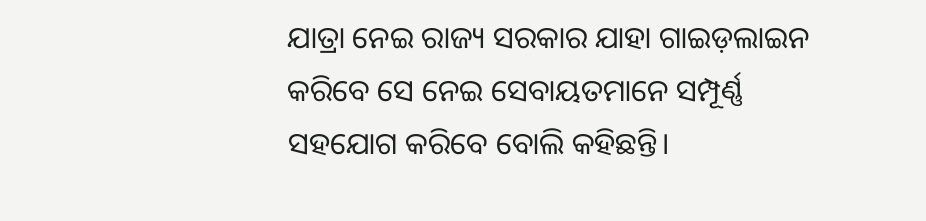ଯାତ୍ରା ନେଇ ରାଜ୍ୟ ସରକାର ଯାହା ଗାଇଡ଼ଲାଇନ କରିବେ ସେ ନେଇ ସେବାୟତମାନେ ସମ୍ପୂର୍ଣ୍ଣ ସହଯୋଗ କରିବେ ବୋଲି କହିଛନ୍ତି।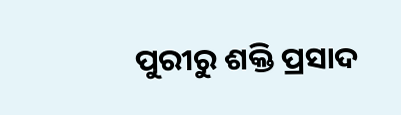ପୁରୀରୁ ଶକ୍ତି ପ୍ରସାଦ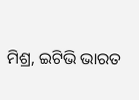ମିଶ୍ର, ଇଟିଭି ଭାରତ